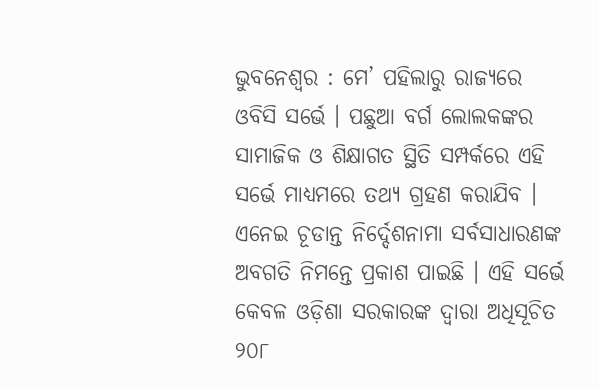ଭୁବନେଶ୍ୱର : ମେ’ ପହିଲାରୁ ରାଜ୍ୟରେ ଓବିସି ସର୍ଭେ । ପଛୁଆ ବର୍ଗ ଲୋଲକଙ୍କର ସାମାଜିକ ଓ ଶିକ୍ଷାଗତ ସ୍ଥିତି ସମ୍ପର୍କରେ ଏହି ସର୍ଭେ ମାଧ୍ୟମରେ ତଥ୍ୟ ଗ୍ରହଣ କରାଯିବ । ଏନେଇ ଚୂଡାନ୍ତ ନିର୍ଦ୍ଦେଶନାମା ସର୍ବସାଧାରଣଙ୍କ ଅବଗତି ନିମନ୍ତେ ପ୍ରକାଶ ପାଇଛି । ଏହି ସର୍ଭେ କେବଳ ଓଡ଼ିଶା ସରକାରଙ୍କ ଦ୍ୱାରା ଅଧିସୂଚିତ ୨୦୮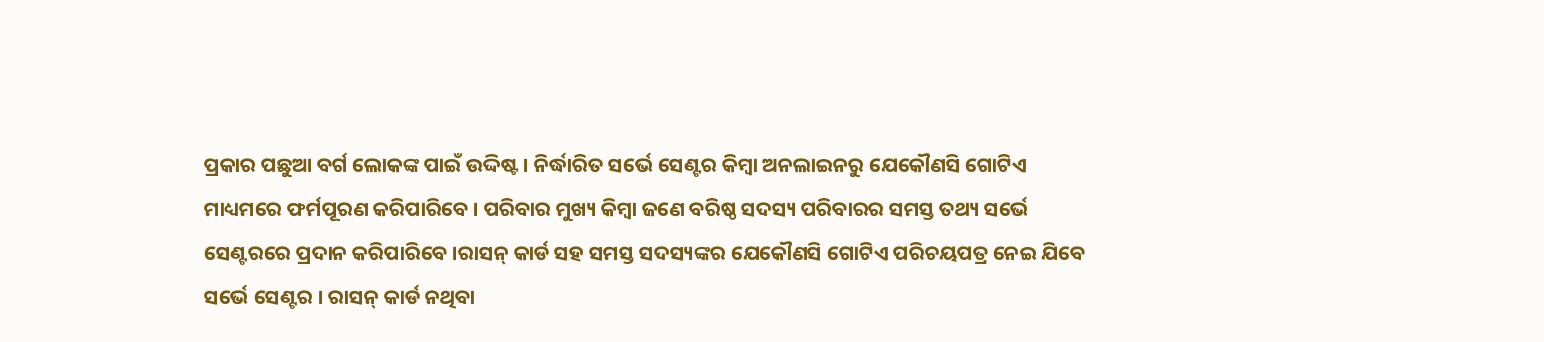ପ୍ରକାର ପଛୁଆ ବର୍ଗ ଲୋକଙ୍କ ପାଇଁ ଉଦ୍ଦିଷ୍ଟ । ନିର୍ଦ୍ଧାରିତ ସର୍ଭେ ସେଣ୍ଟର କିମ୍ବା ଅନଲାଇନରୁ ଯେକୌଣସି ଗୋଟିଏ ମାଧ୍ୟମରେ ଫର୍ମପୂରଣ କରିପାରିବେ । ପରିବାର ମୁଖ୍ୟ କିମ୍ବା ଜଣେ ବରିଷ୍ଠ ସଦସ୍ୟ ପରିବାରର ସମସ୍ତ ତଥ୍ୟ ସର୍ଭେ ସେଣ୍ଟରରେ ପ୍ରଦାନ କରିପାରିବେ ।ରାସନ୍ କାର୍ଡ ସହ ସମସ୍ତ ସଦସ୍ୟଙ୍କର ଯେକୌଣସି ଗୋଟିଏ ପରିଚୟପତ୍ର ନେଇ ଯିବେ ସର୍ଭେ ସେଣ୍ଟର । ରାସନ୍ କାର୍ଡ ନଥିବା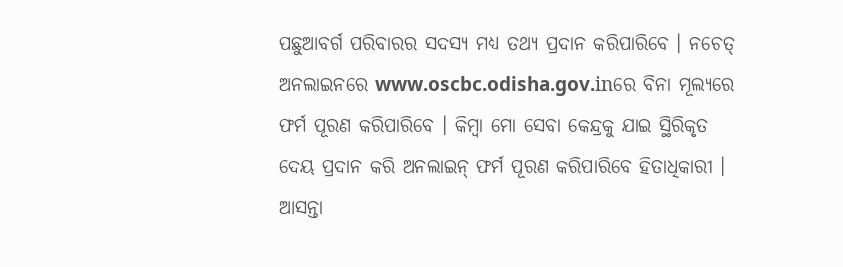ପଛୁଆବର୍ଗ ପରିବାରର ସଦସ୍ୟ ମଧ୍ୟ ତଥ୍ୟ ପ୍ରଦାନ କରିପାରିବେ । ନଚେତ୍ ଅନଲାଇନରେ www.oscbc.odisha.gov.inରେ ବିନା ମୂଲ୍ୟରେ ଫର୍ମ ପୂରଣ କରିପାରିବେ । କିମ୍ବା ମୋ ସେବା କେନ୍ଦ୍ରକୁ ଯାଇ ସ୍ଥିରିକୃତ ଦେୟ ପ୍ରଦାନ କରି ଅନଲାଇନ୍ ଫର୍ମ ପୂରଣ କରିପାରିବେ ହିତାଧିକାରୀ । ଆସନ୍ତା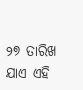୨୭ ତାରିଖ ଯାଏ ଏହି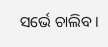ସର୍ଭେ ଚାଲିବ ।